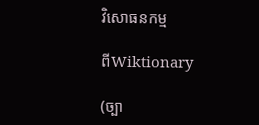វិសោធនកម្ម

ពីWiktionary

(ច្បា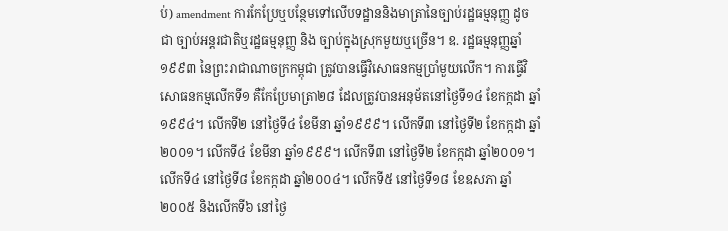ប់) amendment ការកែប្រែឬបន្ថែមទៅលើបទដ្ឋាននិងមាត្រានៃច្បាប់រដ្ឋធម្មនុញ្ញ ដូចជា ច្បាប់អន្តរជាតិឬរដ្ឋធម្មនុញ្ញ និង ច្បាប់ក្នុងស្រុកមួយឬច្រើន។ ឧ. រដ្ឋធម្មនុញ្ញឆ្នាំ១៩៩៣ នៃព្រះរាជាណាចក្រកម្ពុជា ត្រូវបានធ្វើវិសោធនកម្មប្រាំមួយលើក។ ការធ្វើវិសោធនកម្មលើកទី១ គឺកែប្រែមាត្រា២៨ ដែលត្រូវបានអនុម័តនៅថ្ងៃទី១៤ ខែកក្កដា ឆ្នាំ១៩៩៤។ លើកទី២ នៅថ្ងៃទី៤ ខែមីនា ឆ្នាំ១៩៩៩។ លើកទី៣ នៅថ្ងៃទី២ ខែកក្កដា ឆ្នាំ២០០១។ លើកទី៤ ខែមីនា ឆ្នាំ១៩៩៩។ លើកទី៣ នៅថ្ងៃទី២ ខែកក្កដា ឆ្នាំ២០០១។ លើកទី៤ នៅថ្ងៃទី៨ ខែកក្កដា ឆ្នាំ២០០៤។ លើកទី៥ នៅថ្ងៃទី១៨ ខែឧសភា ឆ្នាំ២០០៥ និងលើកទី៦ នៅថ្ងៃ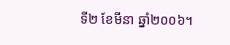ទី២ ខែមីនា ឆ្នាំ២០០៦។